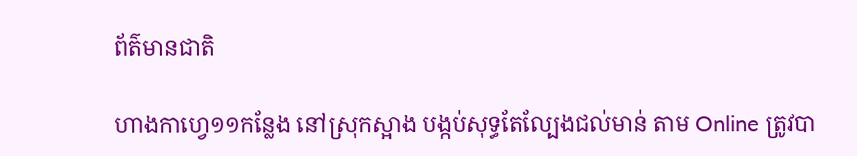ព័ត៌មានជាតិ

ហាងកាហ្វេ១១កន្លែង នៅស្រុកស្អាង បង្កប់សុទ្ធតែល្បែងជល់មាន់ តាម Online ត្រូវបា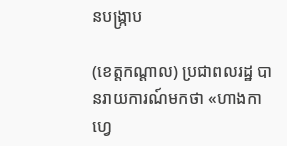នបង្រ្កាប

(ខេត្តកណ្តាល) ប្រជាពលរដ្ឋ បានរាយការណ៍មកថា «ហាងកាហ្វេ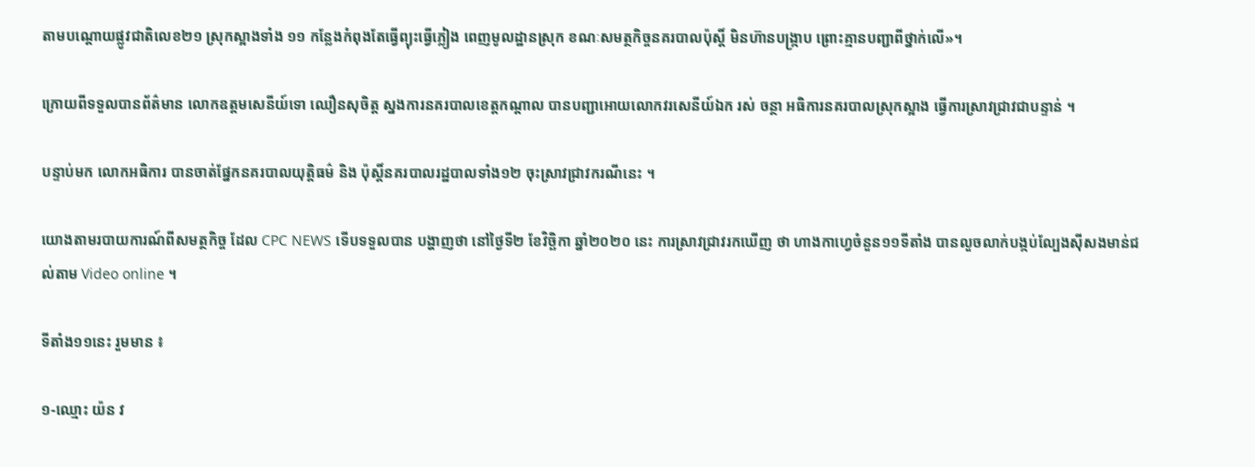តាមបណ្ដោយផ្លូវជាតិលេខ២១ ស្រុកស្អាងទាំង ១១ កន្លែងកំពុងតែធ្វើព្យុះធ្វើភ្លៀង ពេញមូលដ្ឋានស្រុក ខណៈសមត្ថកិច្ចនគរបាលប៉ុស្តិ៍ មិនហ៊ានបង្ក្រាប ព្រោះគ្មានបញ្ជាពីថ្នាក់លើ»។

ក្រោយពីទទួលបានព័ត៌មាន លោកឧត្តមសេនីយ៍ទោ ឈឿនសុចិត្ត ស្នងការនគរបាលខេត្តកណ្តាល បានបញ្ជាអោយលោកវរសេនីយ៍ឯក រស់ ចន្ថា អធិការនគរបាលស្រុកស្អាង ធ្វើការស្រាវជ្រាវជាបន្ទាន់ ។

បន្ទាប់មក លោកអធិការ បានចាត់ផ្នែកនគរបាលយុត្តិធម៌ និង ប៉ុស្តិ៍នគរបាលរដ្ឋបាលទាំង១២ ចុះស្រាវជ្រាវករណីនេះ ។

យោងតាមរបាយការណ៍ពីសមត្ថកិច្ច ដែល CPC NEWS ទើបទទួលបាន បង្ហាញថា នៅថ្ងៃទី២ ខែវិច្ឆិកា ឆ្នាំ២០២០ នេះ ការស្រាវជ្រាវរកឃើញ ថា ហាងកាហ្វេចំនួន១១ទីតាំង បានលួចលាក់បង្កប់ល្បែងស៊ីសងមាន់ជល់តាម Video online ។

ទីតាំង១១នេះ រួមមាន ៖

១-ឈ្មោះ យ៉ន វ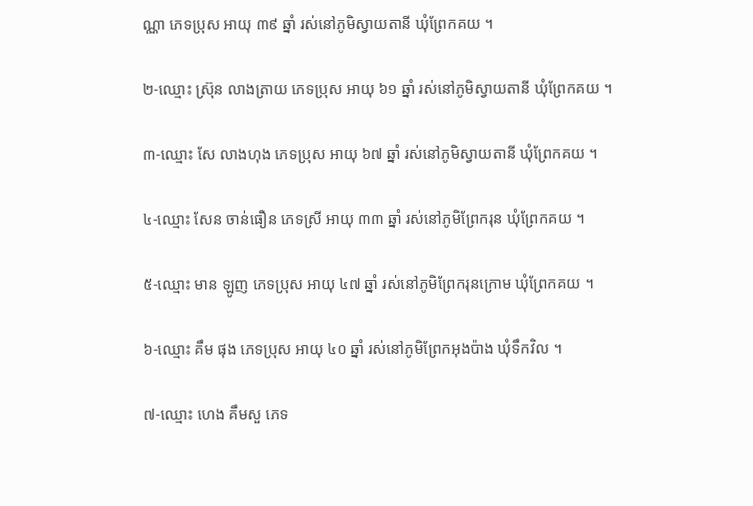ណ្ណា ភេទប្រុស អាយុ ៣៩ ឆ្នាំ រស់នៅភូមិស្វាយតានី ឃុំព្រែកគយ ។

២-ឈ្មោះ ស្រ៊ុន លាងត្រាយ ភេទប្រុស អាយុ ៦១ ឆ្នាំ រស់នៅភូមិស្វាយតានី ឃុំព្រែកគយ ។

៣-ឈ្មោះ សែ លាងហុង ភេទប្រុស អាយុ ៦៧ ឆ្នាំ រស់នៅភូមិស្វាយតានី ឃុំព្រែកគយ ។

៤-ឈ្មោះ សែន ចាន់ធឿន ភេទស្រី អាយុ ៣៣ ឆ្នាំ រស់នៅភូមិព្រែករុន ឃុំព្រែកគយ ។

៥-ឈ្មោះ មាន ឡូញ ភេទប្រុស អាយុ ៤៧ ឆ្នាំ រស់នៅភូមិព្រែករុនក្រោម ឃុំព្រែកគយ ។

៦-ឈ្មោះ គឹម ផុង ភេទប្រុស អាយុ ៤០ ឆ្នាំ រស់នៅភូមិព្រែកអុងប៉ាង ឃុំទឹកវិល ។

៧-ឈ្មោះ ហេង គឹមសួ ភេទ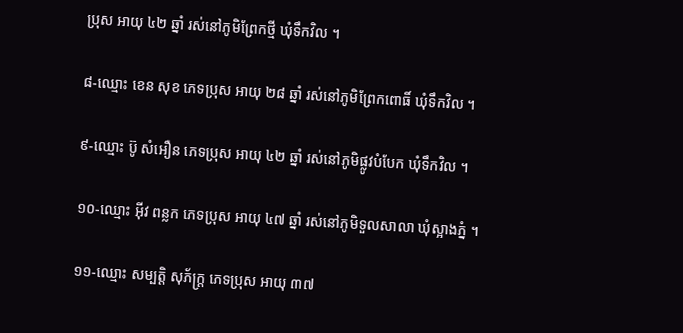ប្រុស អាយុ ៤២ ឆ្នាំ រស់នៅភូមិព្រែកថ្មី ឃុំទឹកវិល ។

៨-ឈ្មោះ ខេន សុខ ភេទប្រុស អាយុ ២៨ ឆ្នាំ រស់នៅភូមិព្រែកពោធិ៍ ឃុំទឹកវិល ។

៩-ឈ្មោះ ប៊ូ សំអឿន ភេទប្រុស អាយុ ៤២ ឆ្នាំ រស់នៅភូមិផ្លូវបំបែក ឃុំទឹកវិល ។

១០-ឈ្មោះ អ៊ីវ ពន្លក ភេទប្រុស អាយុ ៤៧ ឆ្នាំ រស់នៅភូមិទួលសាលា ឃុំស្អាងភ្នំ ។

១១-ឈ្មោះ សម្បត្តិ សុភ័ក្ត្រ ភេទប្រុស អាយុ ៣៧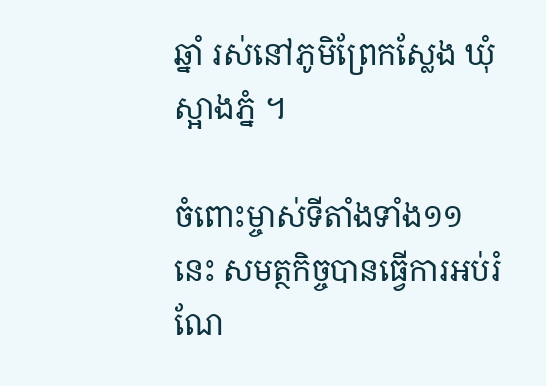ឆ្នាំ រស់នៅភូមិព្រែកស្លែង ឃុំស្អាងភ្នំ ។

ចំពោះម្ចាស់ទីតាំងទាំង១១ នេះ សមត្ថកិច្ចបានធ្វើការអប់រំ ណែ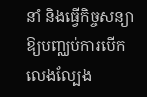នាំ និងធ្វើកិច្ចសន្យាឱ្យបញ្ឈប់ការបើកលេងល្បែង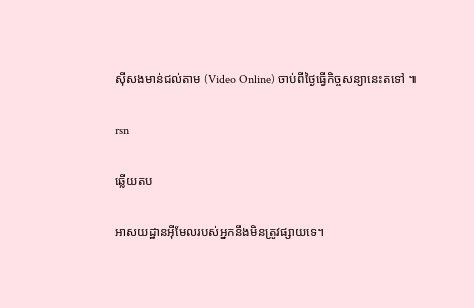ស៊ីសងមាន់ជល់តាម (Video Online) ចាប់ពីថ្ងៃធ្វើកិច្ចសន្យានេះតទៅ ៕

rsn

ឆ្លើយតប

អាសយដ្ឋានអ៊ីមែលរបស់អ្នកនឹងមិនត្រូវផ្សាយទេ។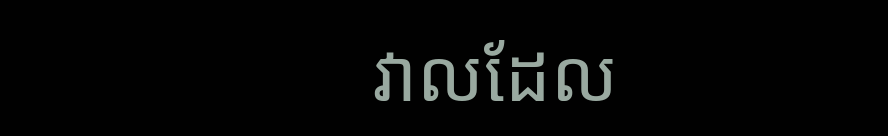វាលដែល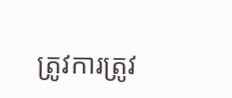ត្រូវការត្រូវ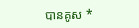បានគូស *